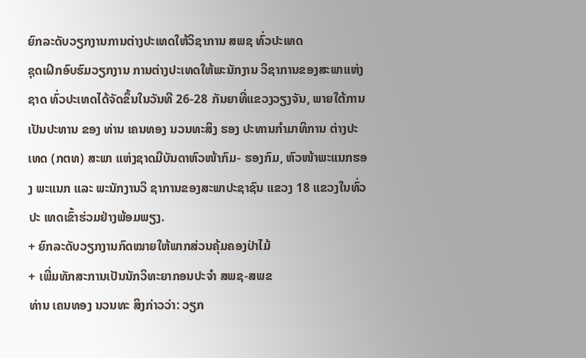ຍົກລະດັບວຽກງານການຕ່າງປະເທດໃຫ້ວິຊາການ ສພຊ ທົ່ວປະເທດ
ຊຸດເຝິກອົບຮົມວຽກງານ ການຕ່າງປະເທດໃຫ້ພະນັກງານ ວິຊາການຂອງສະພາແຫ່ງຊາດ ທົ່ວປະເທດໄດ້ຈັດຂຶ້ນໃນວັນທີ 26-28 ກັນຍາທີ່ແຂວງວຽງຈັນ, ພາຍໃຕ້ການ ເປັນປະທານ ຂອງ ທ່ານ ເຄນທອງ ນວນທະສິງ ຮອງ ປະທານກຳມາທິການ ຕ່າງປະເທດ (ກຕທ) ສະພາ ແຫ່ງຊາດມີບັນດາຫົວໜ້າກົມ- ຮອງກົມ, ຫົວໜ້າພະແນກຮອງ ພະແນກ ແລະ ພະນັກງານວິ ຊາການຂອງສະພາປະຊາຊົນ ແຂວງ 18 ແຂວງໃນທົ່ວປະ ເທດເຂົ້າຮ່ວມຢ່າງພ້ອມພຽງ.
+ ຍົກລະດັບວຽກງານກົດໝາຍໃຫ້ພາກສ່ວນຄຸ້ມຄອງປ່າໄມ້
+ ເພີ່ມທັກສະການເປັນນັກວິທະຍາກອນປະຈຳ ສພຊ-ສພຂ
ທ່ານ ເຄນທອງ ນວນທະ ສິງກ່າວວ່າ: ວຽກ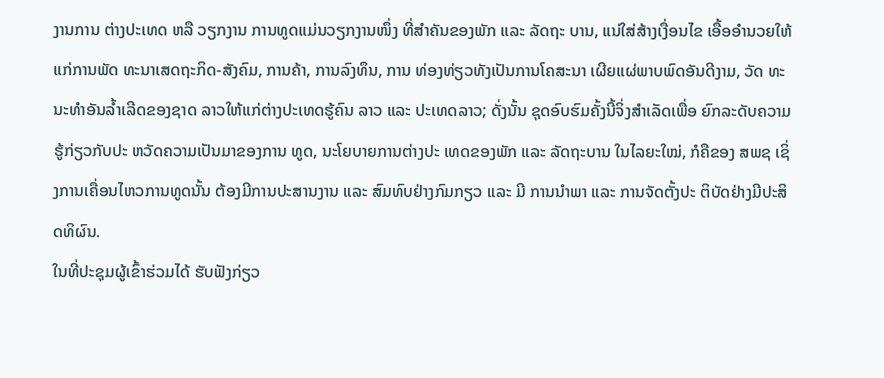ງານການ ຕ່າງປະເທດ ຫລື ວຽກງານ ການທູດແມ່ນວຽກງານໜຶ່ງ ທີ່ສຳຄັນຂອງພັກ ແລະ ລັດຖະ ບານ, ແນ່ໃສ່ສ້າງເງື່ອນໄຂ ເອື້ອອຳນວຍໃຫ້ແກ່ການພັດ ທະນາເສດຖະກິດ-ສັງຄົມ, ການຄ້າ, ການລົງທຶນ, ການ ທ່ອງທ່ຽວທັງເປັນການໂຄສະນາ ເຜີຍແຜ່ພາບພົດອັນດີງາມ, ວັດ ທະນະທຳອັນລ້ຳເລີດຂອງຊາດ ລາວໃຫ້ແກ່ຕ່າງປະເທດຮູ້ຄົນ ລາວ ແລະ ປະເທດລາວ; ດັ່ງນັ້ນ ຊຸດອົບຮົມຄັ້ງນີ້ຈິ່ງສຳເລັດເພື່ອ ຍົກລະດັບຄວາມຮູ້ກ່ຽວກັບປະ ຫວັດຄວາມເປັນມາຂອງການ ທູດ, ນະໂຍບາຍການຕ່າງປະ ເທດຂອງພັກ ແລະ ລັດຖະບານ ໃນໄລຍະໃໝ່, ກໍຄືຂອງ ສພຊ ເຊິ່ງການເຄື່ອນໄຫວການທູດນັ້ນ ຕ້ອງມີການປະສານງານ ແລະ ສົມທົບຢ່າງກົມກຽວ ແລະ ມີ ການນຳພາ ແລະ ການຈັດຕັ້ງປະ ຕິບັດຢ່າງມີປະສິດທິຜົນ.
ໃນທີ່ປະຊຸມຜູ້ເຂົ້າຮ່ວມໄດ້ ຮັບຟັງກ່ຽວ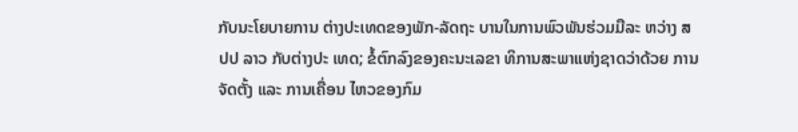ກັບນະໂຍບາຍການ ຕ່າງປະເທດຂອງພັກ-ລັດຖະ ບານໃນການພົວພັນຮ່ວມມືລະ ຫວ່າງ ສປປ ລາວ ກັບຕ່າງປະ ເທດ; ຂໍ້ຕົກລົງຂອງຄະນະເລຂາ ທິການສະພາແຫ່ງຊາດວ່າດ້ວຍ ການຈັດຕັ້ງ ແລະ ການເຄື່ອນ ໄຫວຂອງກົມ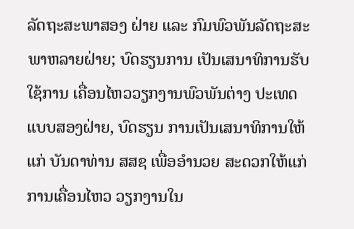ລັດຖະສະພາສອງ ຝ່າຍ ແລະ ກົມພົວພັນລັດຖະສະ ພາຫລາຍຝ່າຍ; ບົດຮຽນການ ເປັນເສນາທິການຮັບໃຊ້ການ ເຄື່ອນໄຫວວຽກງານພົວພັນຕ່າງ ປະເທດແບບສອງຝ່າຍ, ບົດຮຽນ ການເປັນເສນາທິການໃຫ້ແກ່ ບັນດາທ່ານ ສສຊ ເພື່ອອຳນວຍ ສະດວກໃຫ້ແກ່ການເຄື່ອນໄຫວ ວຽກງານໃນ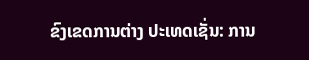ຂົງເຂດການຕ່າງ ປະເທດເຊັ່ນ: ການ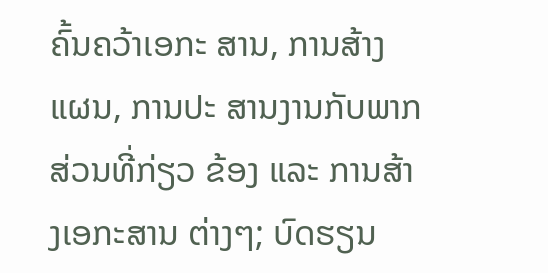ຄົ້ນຄວ້າເອກະ ສານ, ການສ້າງແຜນ, ການປະ ສານງານກັບພາກສ່ວນທີ່ກ່ຽວ ຂ້ອງ ແລະ ການສ້າງເອກະສານ ຕ່າງໆ; ບົດຮຽນ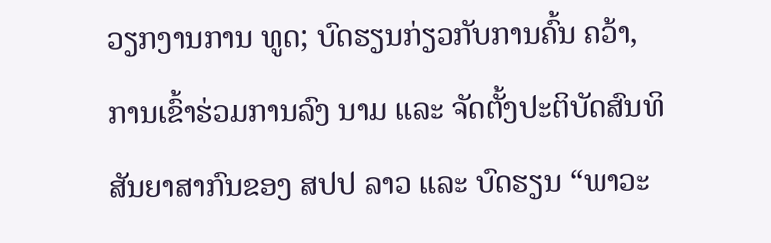ວຽກງານການ ທູດ; ບົດຮຽນກ່ຽວກັບການຄົ້ນ ຄວ້າ, ການເຂົ້າຮ່ວມການລົງ ນາມ ແລະ ຈັດຕັ້ງປະຕິບັດສົນທິ ສັນຍາສາກົນຂອງ ສປປ ລາວ ແລະ ບົດຮຽນ “ພາວະ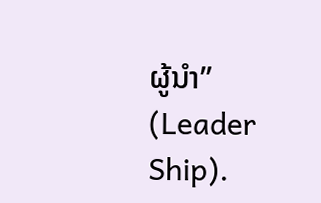ຜູ້ນຳ” (Leader Ship).